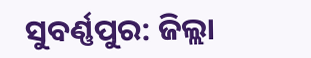ସୁବର୍ଣ୍ଣପୁର: ଜିଲ୍ଲା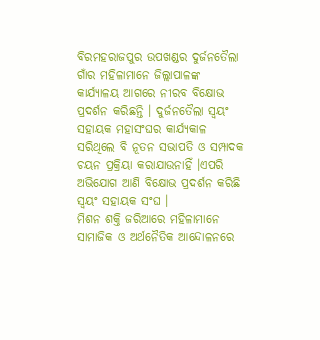ବିରମହରାଜପୁର ଉପଖଣ୍ଡର ଦୁର୍ଜନତୈଲା ଗାଁର ମହିଳାମାନେ ଜିଲ୍ଲାପାଳଙ୍କ କାର୍ଯ୍ୟାଳୟ ଆଗରେ ନୀରବ ବିକ୍ଷୋଭ ପ୍ରଦର୍ଶନ କରିଛନ୍ତି । ଦୁର୍ଜନତୈଲା ସ୍ବୟଂ ସହାୟକ ମହାସଂଘର କାର୍ଯ୍ୟକାଳ ସରିଥିଲେ ବି ନୂତନ ସଭାପତି ଓ ସମ୍ପାଦକ ଚୟନ ପ୍ରକ୍ରିୟା କରାଯାଉନାହିଁ ।ଏପରି ଅଭିଯୋଗ ଆଣି ବିକ୍ଷୋଭ ପ୍ରଦର୍ଶନ କରିଛି ସ୍ବୟଂ ସହାୟକ ସଂଘ ।
ମିଶନ ଶକ୍ତି ଜରିଆରେ ମହିଳାମାନେ ସାମାଜିକ ଓ ଅର୍ଥନୈତିକ ଆନ୍ଦୋଳନରେ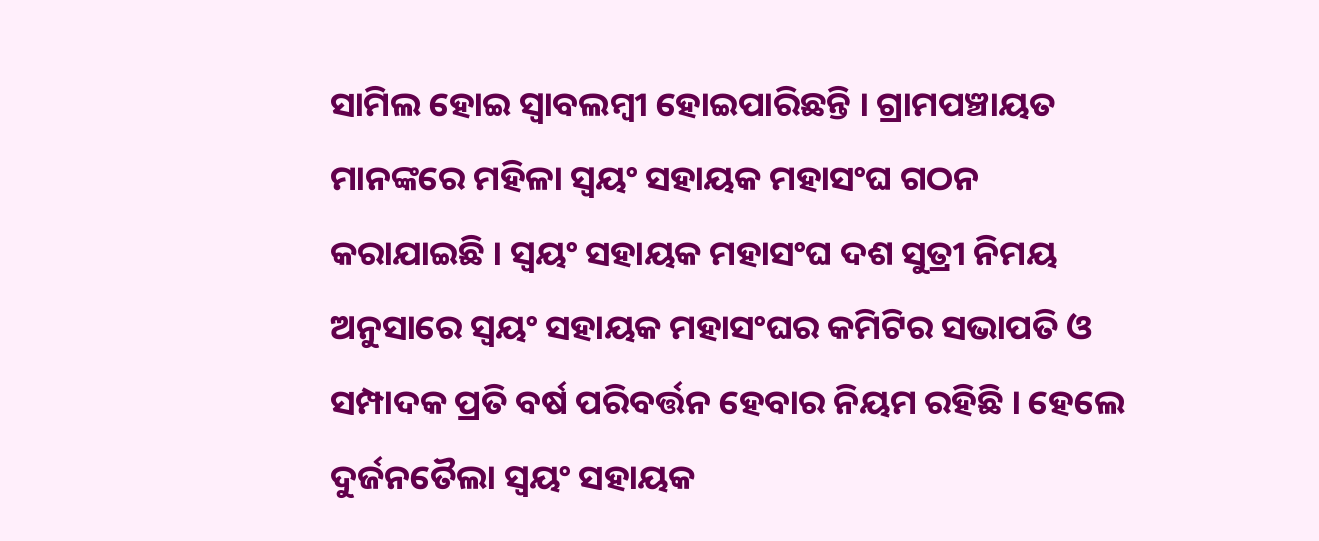ସାମିଲ ହୋଇ ସ୍ବାବଲମ୍ବୀ ହୋଇପାରିଛନ୍ତି । ଗ୍ରାମପଞ୍ଚାୟତ ମାନଙ୍କରେ ମହିଳା ସ୍ବୟଂ ସହାୟକ ମହାସଂଘ ଗଠନ କରାଯାଇଛି । ସ୍ବୟଂ ସହାୟକ ମହାସଂଘ ଦଶ ସୁତ୍ରୀ ନିମୟ ଅନୁସାରେ ସ୍ବୟଂ ସହାୟକ ମହାସଂଘର କମିଟିର ସଭାପତି ଓ ସମ୍ପାଦକ ପ୍ରତି ବର୍ଷ ପରିବର୍ତ୍ତନ ହେବାର ନିୟମ ରହିଛି । ହେଲେ ଦୁର୍ଜନତୈଲା ସ୍ବୟଂ ସହାୟକ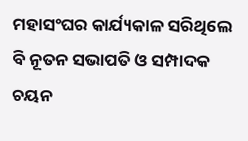ମହାସଂଘର କାର୍ଯ୍ୟକାଳ ସରିଥିଲେ ବି ନୂତନ ସଭାପତି ଓ ସମ୍ପାଦକ ଚୟନ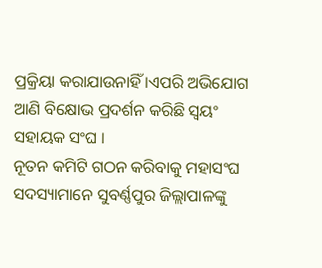ପ୍ରକ୍ରିୟା କରାଯାଉନାହିଁ ।ଏପରି ଅଭିଯୋଗ ଆଣି ବିକ୍ଷୋଭ ପ୍ରଦର୍ଶନ କରିଛି ସ୍ବୟଂ ସହାୟକ ସଂଘ ।
ନୂତନ କମିଟି ଗଠନ କରିବାକୁ ମହାସଂଘ ସଦସ୍ୟାମାନେ ସୁବର୍ଣ୍ଣପୁର ଜିଲ୍ଲାପାଳଙ୍କୁ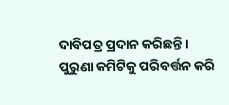ଦାବିପତ୍ର ପ୍ରଦାନ କରିଛନ୍ତି । ପୁରୁଣା କମିଟିକୁ ପରିବର୍ତ୍ତନ କରି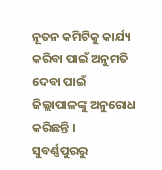ନୂତନ କମିଟିକୁ କାର୍ଯ୍ୟ କରିବା ପାଇଁ ଅନୁମତି ଦେବା ପାଇଁ ଜିଲ୍ଲାପାଳଙ୍କୁ ଅନୁରୋଧ କରିଛନ୍ତି ।
ସୁବର୍ଣ୍ଣପୁରରୁ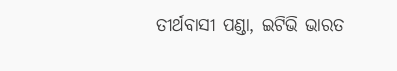ତୀର୍ଥବାସୀ ପଣ୍ଡା, ଇଟିଭି ଭାରତ